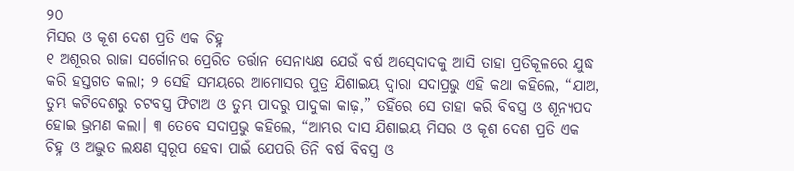୨୦
ମିସର ଓ କୂଶ ଦେଶ ପ୍ରତି ଏକ ଚିହ୍ନ
୧ ଅଶୂରର ରାଜା ସର୍ଗୋନର ପ୍ରେରିତ ତର୍ତ୍ତାନ ସେନାଧ୍ୟକ୍ଷ ଯେଉଁ ବର୍ଷ ଅସ୍‍ଦୋଦକୁ ଆସି ତାହା ପ୍ରତିକୂଳରେ ଯୁଦ୍ଧ କରି ହସ୍ତଗତ କଲା; ୨ ସେହି ସମୟରେ ଆମୋସର ପୁତ୍ର ଯିଶାଇୟ ଦ୍ୱାରା ସଦାପ୍ରଭୁ ଏହି କଥା କହିଲେ, “ଯାଅ, ତୁମ୍ଭ କଟିଦେଶରୁ ଚଟବସ୍ତ୍ର ଫିଟାଅ ଓ ତୁମ୍ଭ ପାଦରୁ ପାଦୁକା କାଢ଼,” ତହିଁରେ ସେ ତାହା କରି ବିବସ୍ତ୍ର ଓ ଶୂନ୍ୟପଦ ହୋଇ ଭ୍ରମଣ କଲା। ୩ ତେବେ ସଦାପ୍ରଭୁ କହିଲେ, “ଆମ୍ଭର ଦାସ ଯିଶାଇୟ ମିସର ଓ କୂଶ ଦେଶ ପ୍ରତି ଏକ ଚିହ୍ନ ଓ ଅଦ୍ଭୁତ ଲକ୍ଷଣ ସ୍ୱରୂପ ହେବା ପାଇଁ ଯେପରି ତିନି ବର୍ଷ ବିବସ୍ତ୍ର ଓ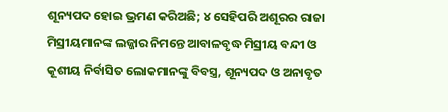ଶୂନ୍ୟପଦ ହୋଇ ଭ୍ରମଣ କରିଅଛି; ୪ ସେହିପରି ଅଶୂରର ରାଜା ମିସ୍ରୀୟମାନଙ୍କ ଲଜ୍ଜାର ନିମନ୍ତେ ଆବାଳବୃଦ୍ଧ ମିସ୍ରୀୟ ବନ୍ଦୀ ଓ କୂଶୀୟ ନିର୍ବାସିତ ଲୋକମାନଙ୍କୁ ବିବସ୍ତ୍ର, ଶୂନ୍ୟପଦ ଓ ଅନାବୃତ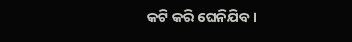କଟି କରି ଘେନିଯିବ।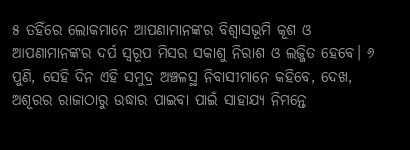୫ ତହିଁରେ ଲୋକମାନେ ଆପଣାମାନଙ୍କର ବିଶ୍ୱାସଭୂମି କୂଶ ଓ ଆପଣାମାନଙ୍କର ଦର୍ପ ସ୍ୱରୂପ ମିସର ସକାଶୁ ନିରାଶ ଓ ଲଜ୍ଜିତ ହେବେ। ୬ ପୁଣି, ସେହି ଦିନ ଏହି ସମୁଦ୍ର ଅଞ୍ଚଳସ୍ଥ ନିବାସୀମାନେ କହିବେ, ଦେଖ, ଅଶୂରର ରାଜାଠାରୁ ଉଦ୍ଧାର ପାଇବା ପାଇଁ ସାହାଯ୍ୟ ନିମନ୍ତେ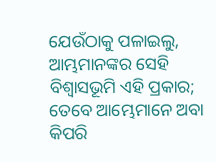ଯେଉଁଠାକୁ ପଳାଇଲୁ, ଆମ୍ଭମାନଙ୍କର ସେହି ବିଶ୍ୱାସଭୂମି ଏହି ପ୍ରକାର; ତେବେ ଆମ୍ଭେମାନେ ଅବା କିପରି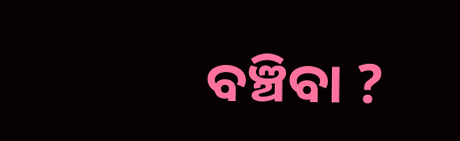ବଞ୍ଚିବା ?